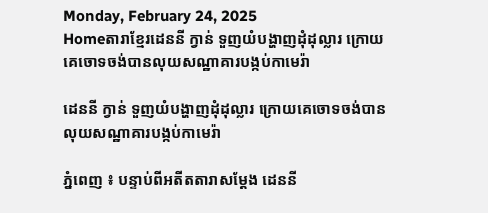Monday, February 24, 2025
Homeតារាខ្មែរដេននី ក្វាន់ ទួញយំបង្ហាញដុំដុល្លារ ក្រោយគេចោទចង់បានលុយសណ្ឋាគារបង្កប់កាមេរ៉ា

ដេននី ក្វាន់ ទួញយំបង្ហាញដុំដុល្លារ ក្រោយគេចោទចង់បានលុយសណ្ឋាគារបង្កប់កាមេរ៉ា

ភ្នំពេញ ៖ បន្ទាប់ពីអតីតតារាសម្តែង ដេននី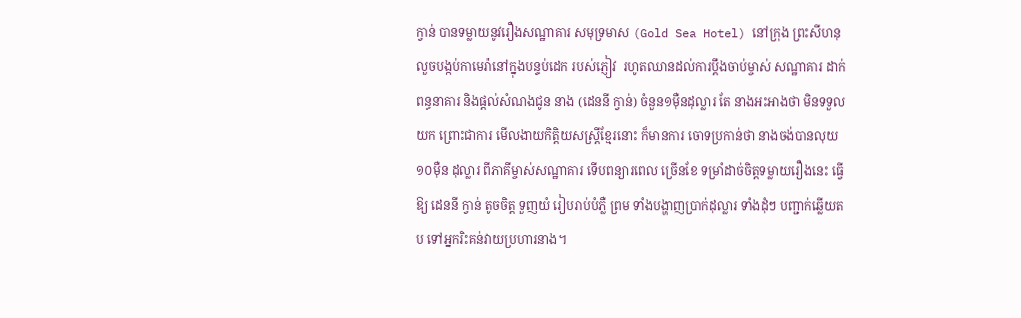ក្វាន់ បានទម្លាយនូវរឿងសណ្ឋាគារ សមុទ្រមាស (Gold Sea Hotel) នៅក្រុង ព្រះសីហនុ លួចបង្កប់កាមេរ៉ានៅក្នុងបន្ទប់ដេក របស់ភ្ញៀវ  រហូតឈានដល់ការប្តឹងចាប់ម្ចាស់ សណ្ឋាគារ ដាក់ពន្ធនាគារ និងផ្តល់សំណងជូន នាង (ដេននី ក្វាន់) ចំនួន១ម៉ឺនដុល្លារ តែ នាងអះអាងថា មិនទទួលយក ព្រោះជាការ មើលងាយកិត្តិយសស្ត្រីខ្មែរនោះ ក៏មានការ ចោទប្រកាន់ថា នាងចង់បានលុយ ១០ម៉ឺន ដុល្លារ ពីភាគីម្ចាស់សណ្ឋាគារ ទើបពន្យារពេល ច្រើនខែ ទម្រាំដាច់ចិត្តទម្លាយរឿងនេះ ធ្វើឱ្យ ដេននី ក្វាន់ តូចចិត្ត ទួញយំ រៀបរាប់បំភ្លឺ ព្រម ទាំងបង្ហាញប្រាក់ដុល្លារ ទាំងដុំៗ បញ្ជាក់ឆ្លើយតប ទៅអ្នករិះគន់វាយប្រហារនាង។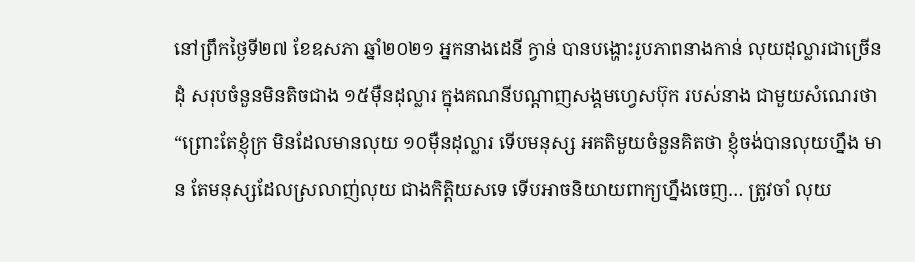នៅព្រឹកថ្ងៃទី២៧ ខែឧសភា ឆ្នាំ២០២១ អ្នកនាងដេនី ក្វាន់ បានបង្ហោះរូបភាពនាងកាន់ លុយដុល្លារជាច្រើនដុំ សរុបចំនួនមិនតិចជាង ១៥ម៉ឺនដុល្លារ ក្នុងគណនីបណ្តាញសង្គមហ្វេសប៊ុក របស់នាង ជាមួយសំណេរថា “ព្រោះតែខ្ញុំក្រ មិនដែលមានលុយ ១០ម៉ឺនដុល្លារ ទើបមនុស្ស អគតិមួយចំនួនគិតថា ខ្ញុំចង់បានលុយហ្នឹង មាន តែមនុស្សដែលស្រលាញ់លុយ ជាងកិត្តិយសទេ ទើបអាចនិយាយពាក្យហ្នឹងចេញ… ត្រូវចាំ លុយ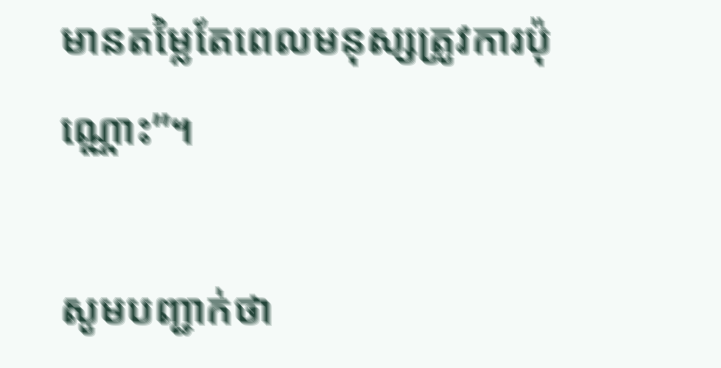មានតម្លៃតែពេលមនុស្សត្រូវការប៉ុណ្ណោះ”។

សូមបញ្ជាក់ថា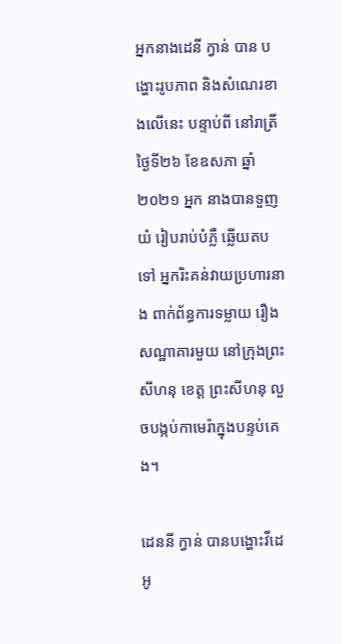អ្នកនាងដេនី ក្វាន់ បាន បង្ហោះរូបភាព និងសំណេរខាងលើនេះ បន្ទាប់ពី នៅរាត្រីថ្ងៃទី២៦ ខែឧសភា ឆ្នាំ២០២១ អ្នក នាងបានទួញយំ រៀបរាប់បំភ្លឺ ឆ្លើយតបទៅ អ្នករិះគន់វាយប្រហារនាង ពាក់ព័ន្ធការទម្លាយ រឿងសណ្ឋាគារមួយ នៅក្រុងព្រះសីហនុ ខេត្ត ព្រះសីហនុ លួចបង្កប់កាមេរ៉ាក្នុងបន្ទប់គេង។

ដេននី ក្វាន់ បានបង្ហោះវីដេអូ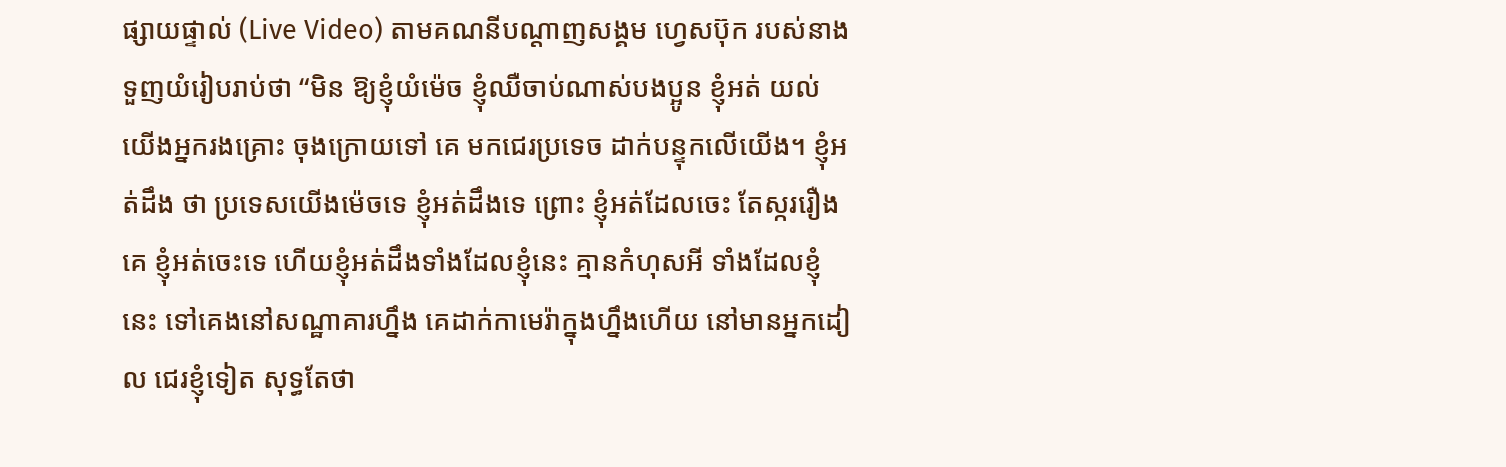ផ្សាយផ្ទាល់ (Live Video) តាមគណនីបណ្តាញសង្គម ហ្វេសប៊ុក របស់នាង ទួញយំរៀបរាប់ថា “មិន ឱ្យខ្ញុំយំម៉េច ខ្ញុំឈឺចាប់ណាស់បងប្អូន ខ្ញុំអត់ យល់ យើងអ្នករងគ្រោះ ចុងក្រោយទៅ គេ មកជេរប្រទេច ដាក់បន្ទុកលើយើង។ ខ្ញុំអត់ដឹង ថា ប្រទេសយើងម៉េចទេ ខ្ញុំអត់ដឹងទេ ព្រោះ ខ្ញុំអត់ដែលចេះ តែស្កររឿងគេ ខ្ញុំអត់ចេះទេ ហើយខ្ញុំអត់ដឹងទាំងដែលខ្ញុំនេះ គ្មានកំហុសអី ទាំងដែលខ្ញុំនេះ ទៅគេងនៅសណ្ឋាគារហ្នឹង គេដាក់កាមេរ៉ាក្នុងហ្នឹងហើយ នៅមានអ្នកដៀល ជេរខ្ញុំទៀត សុទ្ធតែថា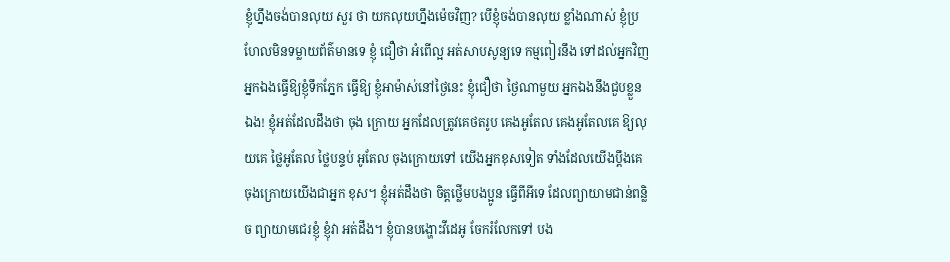ខ្ញុំហ្នឹងចង់បានលុយ សួរ ថា យកលុយហ្នឹងម៉េចវិញ? បើខ្ញុំចង់បានលុយ ខ្លាំងណាស់ ខ្ញុំប្រហែលមិនទម្លាយព័ត៌មានទេ ខ្ញុំ ជឿថា អំពើល្អ អត់សាបសូន្យទេ កម្មពៀរនឹង ទៅដល់អ្នកវិញ អ្នកឯងធ្វើឱ្យខ្ញុំទឹកភ្នែក ធ្វើឱ្យ ខ្ញុំអាម៉ាស់នៅថ្ងៃនេះ ខ្ញុំជឿថា ថ្ងៃណាមួយ អ្នកឯងនឹងជួបខ្លួនឯង! ខ្ញុំអត់ដែលដឹងថា ចុង ក្រោយ អ្នកដែលត្រូវគេថតរូប គេងអូតែល គេងអូតែលគេ ឱ្យលុយគេ ថ្លៃអូតែល ថ្លៃបន្ទប់ អូតែល ចុងក្រោយទៅ យើងអ្នកខុសទៀត ទាំងដែលយើងប្តឹងគេ ចុងក្រោយយើងជាអ្នក ខុស។ ខ្ញុំអត់ដឹងថា ចិត្តថ្លើមបងប្អូន ធ្វើពីអីទេ ដែលព្យាយាមជាន់ពន្លិច ព្យាយាមជេរខ្ញុំ ខ្ញុំវា អត់ដឹង។ ខ្ញុំបានបង្ហោះវីដេអូ ចែករំលែកទៅ បង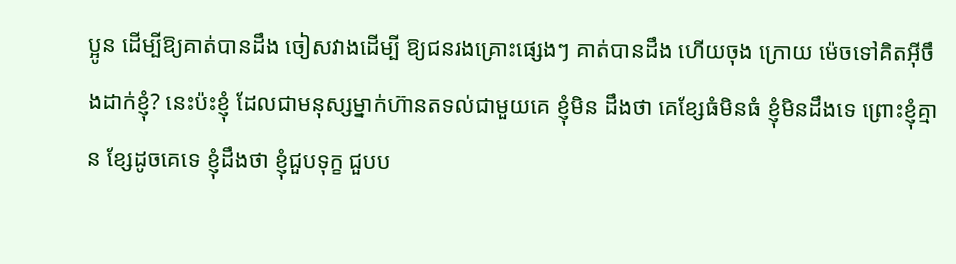ប្អូន ដើម្បីឱ្យគាត់បានដឹង ចៀសវាងដើម្បី ឱ្យជនរងគ្រោះផ្សេងៗ គាត់បានដឹង ហើយចុង ក្រោយ ម៉េចទៅគិតអ៊ីចឹងដាក់ខ្ញុំ? នេះប៉ះខ្ញុំ ដែលជាមនុស្សម្នាក់ហ៊ានតទល់ជាមួយគេ ខ្ញុំមិន ដឹងថា គេខ្សែធំមិនធំ ខ្ញុំមិនដឹងទេ ព្រោះខ្ញុំគ្មាន ខ្សែដូចគេទេ ខ្ញុំដឹងថា ខ្ញុំជួបទុក្ខ ជួបប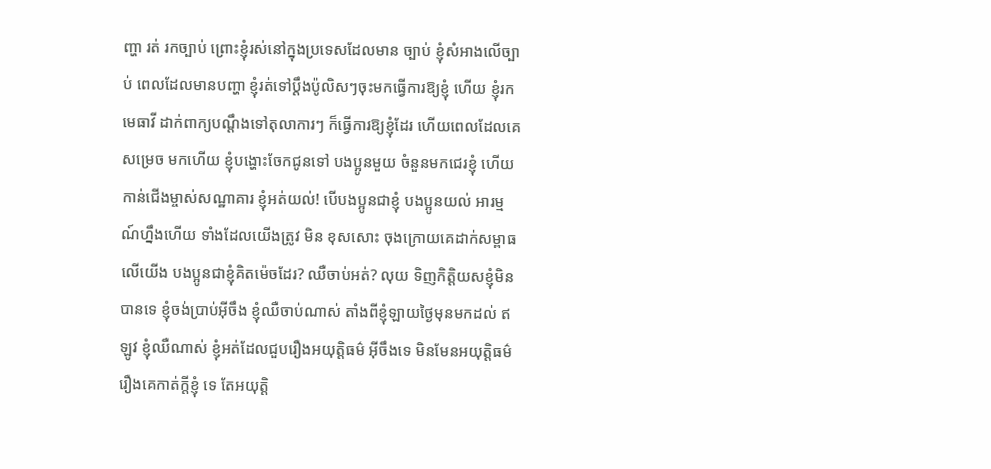ញ្ហា រត់ រកច្បាប់ ព្រោះខ្ញុំរស់នៅក្នុងប្រទេសដែលមាន ច្បាប់ ខ្ញុំសំអាងលើច្បាប់ ពេលដែលមានបញ្ហា ខ្ញុំរត់ទៅប្តឹងប៉ូលិសៗចុះមកធ្វើការឱ្យខ្ញុំ ហើយ ខ្ញុំរកមេធាវី ដាក់ពាក្យបណ្តឹងទៅតុលាការៗ ក៏ធ្វើការឱ្យខ្ញុំដែរ ហើយពេលដែលគេសម្រេច មកហើយ ខ្ញុំបង្ហោះចែកជូនទៅ បងប្អូនមួយ ចំនួនមកជេរខ្ញុំ ហើយកាន់ជើងម្ចាស់សណ្ឋាគារ ខ្ញុំអត់យល់! បើបងប្អូនជាខ្ញុំ បងប្អូនយល់ អារម្មណ៍ហ្នឹងហើយ ទាំងដែលយើងត្រូវ មិន ខុសសោះ ចុងក្រោយគេដាក់សម្ពាធលើយើង បងប្អូនជាខ្ញុំគិតម៉េចដែរ? ឈឺចាប់អត់? លុយ ទិញកិត្តិយសខ្ញុំមិនបានទេ ខ្ញុំចង់ប្រាប់អ៊ីចឹង ខ្ញុំឈឺចាប់ណាស់ តាំងពីខ្ញុំឡាយថ្ងៃមុនមកដល់ ឥឡូវ ខ្ញុំឈឺណាស់ ខ្ញុំអត់ដែលជួបរឿងអយុត្តិធម៌ អ៊ីចឹងទេ មិនមែនអយុត្តិធម៌រឿងគេកាត់ក្តីខ្ញុំ ទេ តែអយុត្តិ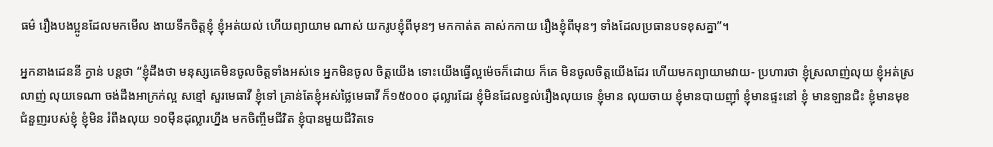ធម៌ រឿងបងប្អូនដែលមកមើល ងាយទឹកចិត្តខ្ញុំ ខ្ញុំអត់យល់ ហើយព្យាយាម ណាស់ យករូបខ្ញុំពីមុនៗ មកកាត់ត គាស់កកាយ រឿងខ្ញុំពីមុនៗ ទាំងដែលប្រធានបទខុសគ្នា”។

អ្នកនាងដេននី ក្វាន់ បន្តថា “ខ្ញុំដឹងថា មនុស្សគេមិនចូលចិត្តទាំងអស់ទេ អ្នកមិនចូល ចិត្តយើង ទោះយើងធ្វើល្អម៉េចក៏ដោយ ក៏គេ មិនចូលចិត្តយើងដែរ ហើយមកព្យាយាមវាយ- ប្រហារថា ខ្ញុំស្រលាញ់លុយ ខ្ញុំអត់ស្រលាញ់ លុយទេណា ចង់ដឹងអាក្រក់ល្អ សខ្មៅ សួរមេធាវី ខ្ញុំទៅ គ្រាន់តែខ្ញុំអស់ថ្លៃមេធាវី ក៏១៥០០០ ដុល្លារដែរ ខ្ញុំមិនដែលខ្វល់រឿងលុយទេ ខ្ញុំមាន លុយចាយ ខ្ញុំមានបាយញ៉ាំ ខ្ញុំមានផ្ទះនៅ ខ្ញុំ មានឡានជិះ ខ្ញុំមានមុខជំនួញរបស់ខ្ញុំ ខ្ញុំមិន រំពឹងលុយ ១០ម៉ឺនដុល្លារហ្នឹង មកចិញ្ចឹមជីវិត ខ្ញុំបានមួយជីវិតទេ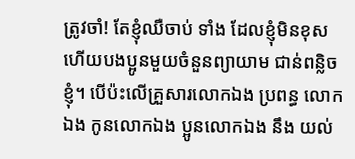ត្រូវចាំ! តែខ្ញុំឈឺចាប់ ទាំង ដែលខ្ញុំមិនខុស ហើយបងប្អូនមួយចំនួនព្យាយាម ជាន់ពន្លិចខ្ញុំ។ បើប៉ះលើគ្រួសារលោកឯង ប្រពន្ធ លោកឯង កូនលោកឯង ប្អូនលោកឯង នឹង យល់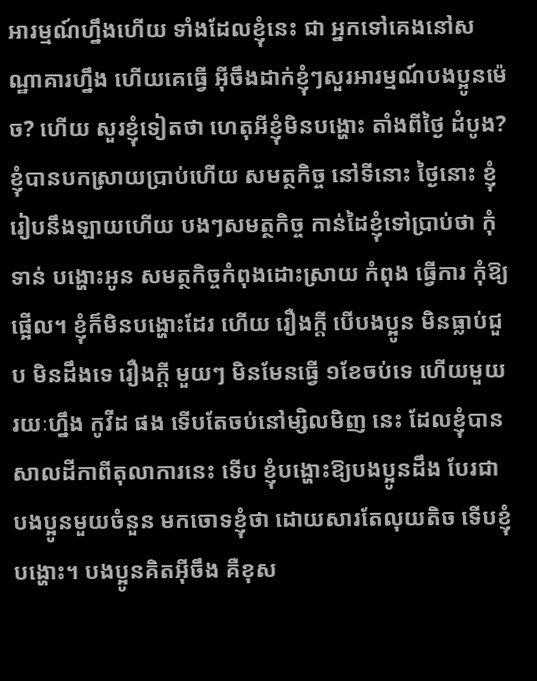អារម្មណ៍ហ្នឹងហើយ ទាំងដែលខ្ញុំនេះ ជា អ្នកទៅគេងនៅសណ្ឋាគារហ្នឹង ហើយគេធ្វើ អ៊ីចឹងដាក់ខ្ញុំៗសួរអារម្មណ៍បងប្អូនម៉េច? ហើយ សួរខ្ញុំទៀតថា ហេតុអីខ្ញុំមិនបង្ហោះ តាំងពីថ្ងៃ ដំបូង? ខ្ញុំបានបកស្រាយប្រាប់ហើយ សមត្ថកិច្ច នៅទីនោះ ថ្ងៃនោះ ខ្ញុំរៀបនឹងឡាយហើយ បងៗសមត្ថកិច្ច កាន់ដៃខ្ញុំទៅប្រាប់ថា កុំទាន់ បង្ហោះអូន សមត្ថកិច្ចកំពុងដោះស្រាយ កំពុង ធ្វើការ កុំឱ្យផ្អើល។ ខ្ញុំក៏មិនបង្ហោះដែរ ហើយ រឿងក្តី បើបងប្អូន មិនធ្លាប់ជួប មិនដឹងទេ រឿងក្តី មួយៗ មិនមែនធ្វើ ១ខែចប់ទេ ហើយមួយ រយៈហ្នឹង កូវីដ ផង ទើបតែចប់នៅម្សិលមិញ នេះ ដែលខ្ញុំបានសាលដីកាពីតុលាការនេះ ទើប ខ្ញុំបង្ហោះឱ្យបងប្អូនដឹង បែរជាបងប្អូនមួយចំនួន មកចោទខ្ញុំថា ដោយសារតែលុយតិច ទើបខ្ញុំ បង្ហោះ។ បងប្អូនគិតអ៊ីចឹង គឺខុស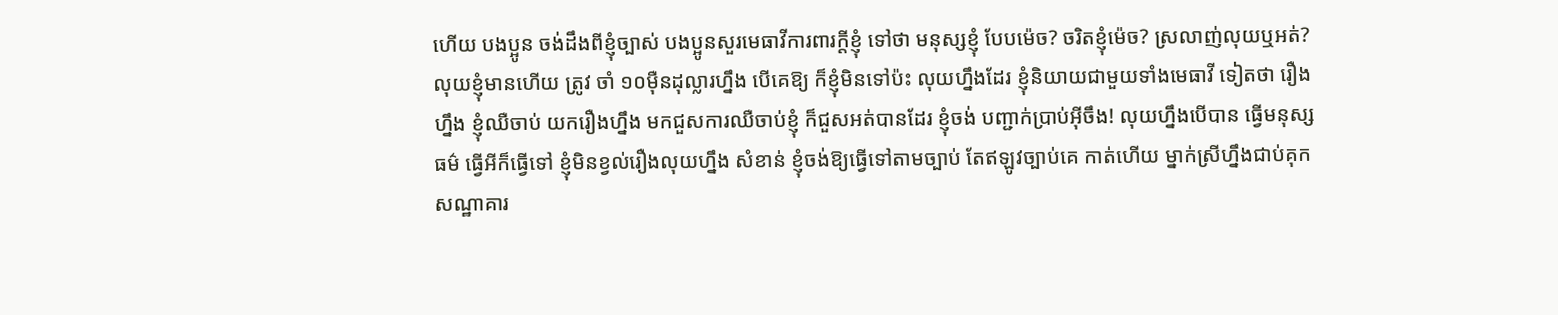ហើយ បងប្អូន ចង់ដឹងពីខ្ញុំច្បាស់ បងប្អូនសួរមេធាវីការពារក្តីខ្ញុំ ទៅថា មនុស្សខ្ញុំ បែបម៉េច? ចរិតខ្ញុំម៉េច? ស្រលាញ់លុយឬអត់? លុយខ្ញុំមានហើយ ត្រូវ ចាំ ១០ម៉ឺនដុល្លារហ្នឹង បើគេឱ្យ ក៏ខ្ញុំមិនទៅប៉ះ លុយហ្នឹងដែរ ខ្ញុំនិយាយជាមួយទាំងមេធាវី ទៀតថា រឿងហ្នឹង ខ្ញុំឈឺចាប់ យករឿងហ្នឹង មកជួសការឈឺចាប់ខ្ញុំ ក៏ជួសអត់បានដែរ ខ្ញុំចង់ បញ្ជាក់ប្រាប់អ៊ីចឹង! លុយហ្នឹងបើបាន ធ្វើមនុស្សធម៌ ធ្វើអីក៏ធ្វើទៅ ខ្ញុំមិនខ្វល់រឿងលុយហ្នឹង សំខាន់ ខ្ញុំចង់ឱ្យធ្វើទៅតាមច្បាប់ តែឥឡូវច្បាប់គេ កាត់ហើយ ម្នាក់ស្រីហ្នឹងជាប់គុក សណ្ឋាគារ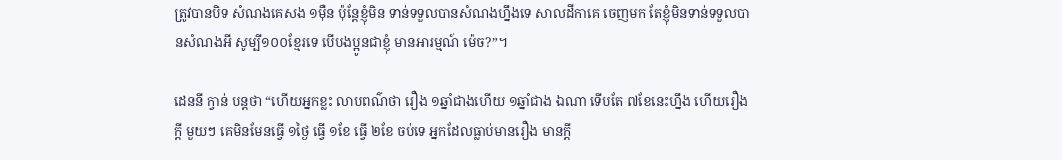ត្រូវបានបិទ សំណងគេសង ១ម៉ឺន ប៉ុន្តែខ្ញុំមិន ទាន់ទទួលបានសំណងហ្នឹងទេ សាលដីកាគេ ចេញមក តែខ្ញុំមិនទាន់ទទួលបានសំណងអី សូម្បី១០០ខ្មែរទេ បើបងប្អូនជាខ្ញុំ មានអារម្មណ៍ ម៉េច?”។

ដេននី ក្វាន់ បន្តថា “ហើយអ្នកខ្លះ លាបពណ៌ថា រឿង ១ឆ្នាំជាងហើយ ១ឆ្នាំជាង ឯណា ទើបតែ ៧ខែនេះហ្នឹង ហើយរឿងក្តី មួយៗ គេមិនមែនធ្វើ ១ថ្ងៃ ធ្វើ ១ខែ ធ្វើ ២ខែ ចប់ទេ អ្នកដែលធ្លាប់មានរឿង មានក្តី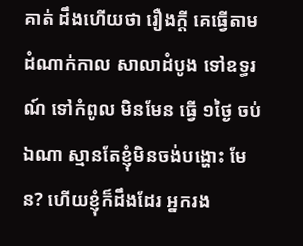គាត់ ដឹងហើយថា រឿងក្តី គេធ្វើតាមដំណាក់កាល សាលាដំបូង ទៅឧទ្ធរណ៍ ទៅកំពូល មិនមែន ធ្វើ ១ថ្ងៃ ចប់ឯណា ស្មានតែខ្ញុំមិនចង់បង្ហោះ មែន? ហើយខ្ញុំក៏ដឹងដែរ អ្នករង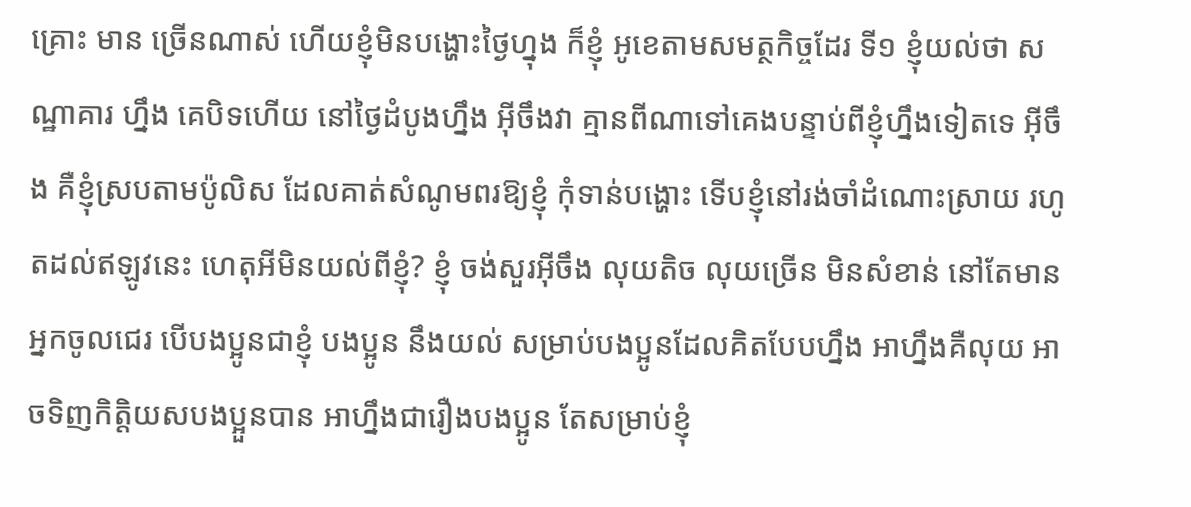គ្រោះ មាន ច្រើនណាស់ ហើយខ្ញុំមិនបង្ហោះថ្ងៃហ្នុង ក៏ខ្ញុំ អូខេតាមសមត្ថកិច្ចដែរ ទី១ ខ្ញុំយល់ថា សណ្ឋាគារ ហ្នឹង គេបិទហើយ នៅថ្ងៃដំបូងហ្នឹង អ៊ីចឹងវា គ្មានពីណាទៅគេងបន្ទាប់ពីខ្ញុំហ្នឹងទៀតទេ អ៊ីចឹង គឺខ្ញុំស្របតាមប៉ូលិស ដែលគាត់សំណូមពរឱ្យខ្ញុំ កុំទាន់បង្ហោះ ទើបខ្ញុំនៅរង់ចាំដំណោះស្រាយ រហូតដល់ឥឡូវនេះ ហេតុអីមិនយល់ពីខ្ញុំ? ខ្ញុំ ចង់សួរអ៊ីចឹង លុយតិច លុយច្រើន មិនសំខាន់ នៅតែមានអ្នកចូលជេរ បើបងប្អូនជាខ្ញុំ បងប្អូន នឹងយល់ សម្រាប់បងប្អូនដែលគិតបែបហ្នឹង អាហ្នឹងគឺលុយ អាចទិញកិត្តិយសបងប្អួនបាន អាហ្នឹងជារឿងបងប្អូន តែសម្រាប់ខ្ញុំ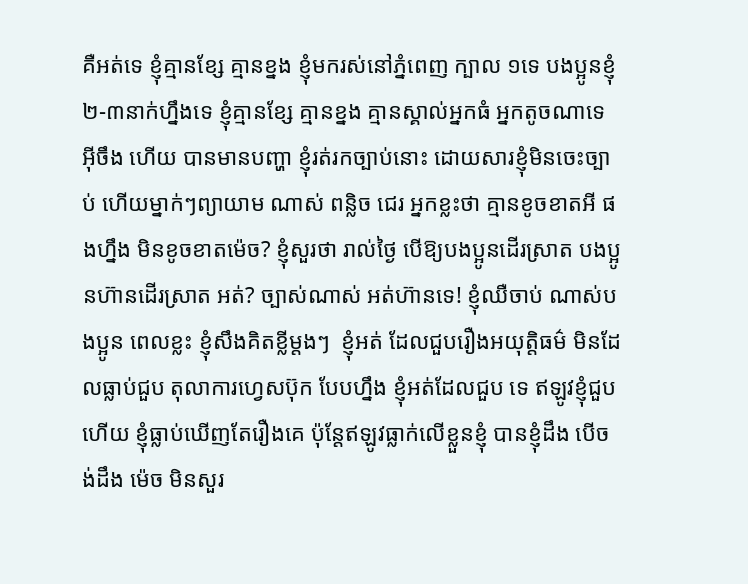គឺអត់ទេ ខ្ញុំគ្មានខ្សែ គ្មានខ្នង ខ្ញុំមករស់នៅភ្នំពេញ ក្បាល ១ទេ បងប្អូនខ្ញុំ ២-៣នាក់ហ្នឹងទេ ខ្ញុំគ្មានខ្សែ គ្មានខ្នង គ្មានស្គាល់អ្នកធំ អ្នកតូចណាទេ អ៊ីចឹង ហើយ បានមានបញ្ហា ខ្ញុំរត់រកច្បាប់នោះ ដោយសារខ្ញុំមិនចេះច្បាប់ ហើយម្នាក់ៗព្យាយាម ណាស់ ពន្លិច ជេរ អ្នកខ្លះថា គ្មានខូចខាតអី ផងហ្នឹង មិនខូចខាតម៉េច? ខ្ញុំសួរថា រាល់ថ្ងៃ បើឱ្យបងប្អូនដើរស្រាត បងប្អូនហ៊ានដើរស្រាត អត់? ច្បាស់ណាស់ អត់ហ៊ានទេ! ខ្ញុំឈឺចាប់ ណាស់បងប្អូន ពេលខ្លះ ខ្ញុំសឹងគិតខ្លីម្តងៗ  ខ្ញុំអត់ ដែលជួបរឿងអយុត្តិធម៌ មិនដែលធ្លាប់ជួប តុលាការហ្វេសប៊ុក បែបហ្នឹង ខ្ញុំអត់ដែលជួប ទេ ឥឡូវខ្ញុំជួបហើយ ខ្ញុំធ្លាប់ឃើញតែរឿងគេ ប៉ុន្តែឥឡូវធ្លាក់លើខ្លួនខ្ញុំ បានខ្ញុំដឹង បើចង់ដឹង ម៉េច មិនសួរ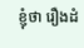ខ្ញុំថា រឿងដំ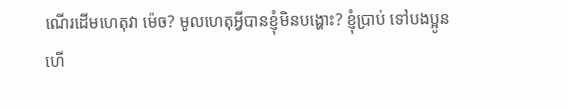ណើរដើមហេតុវា ម៉េច? មូលហេតុអ្វីបានខ្ញុំមិនបង្ហោះ? ខ្ញុំប្រាប់ ទៅបងប្អូនហើ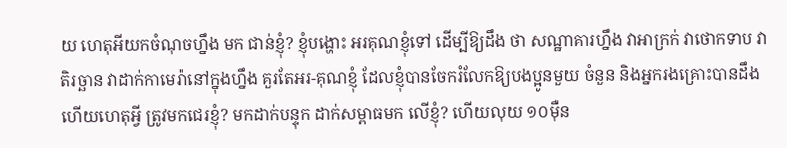យ ហេតុអីយកចំណុចហ្នឹង មក ជាន់ខ្ញុំ? ខ្ញុំបង្ហោះ អរគុណខ្ញុំទៅ ដើម្បីឱ្យដឹង ថា សណ្ឋាគារហ្នឹង វាអាក្រក់ វាថោកទាប វា តិរច្ឆាន វាដាក់កាមេរ៉ានៅក្នុងហ្នឹង គួរតែអរ-គុណខ្ញុំ ដែលខ្ញុំបានចែករំលែកឱ្យបងប្អូនមួយ ចំនួន និងអ្នករងគ្រោះបានដឹង ហើយហេតុអ្វី ត្រូវមកជេរខ្ញុំ? មកដាក់បន្ទុក ដាក់សម្ពាធមក លើខ្ញុំ? ហើយលុយ ១០ម៉ឺន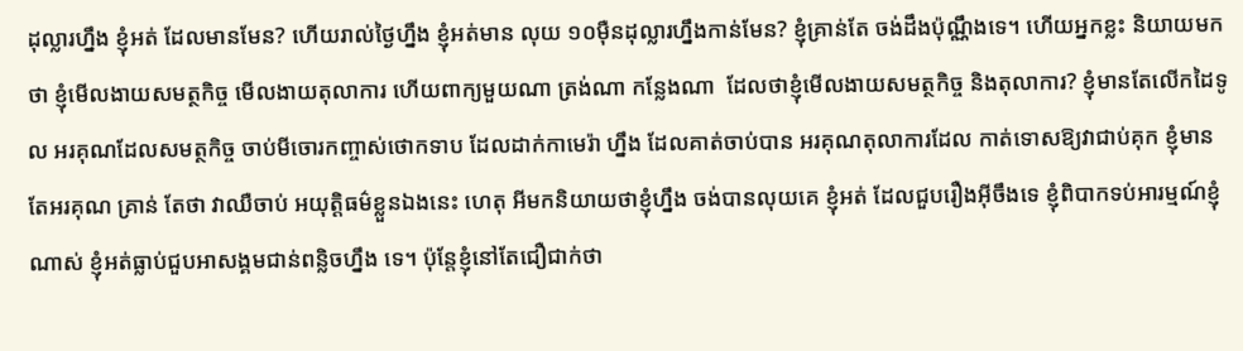ដុល្លារហ្នឹង ខ្ញុំអត់ ដែលមានមែន? ហើយរាល់ថ្ងៃហ្នឹង ខ្ញុំអត់មាន លុយ ១០ម៉ឺនដុល្លារហ្នឹងកាន់មែន? ខ្ញុំគ្រាន់តែ ចង់ដឹងប៉ុណ្ណឹងទេ។ ហើយអ្នកខ្លះ និយាយមក ថា ខ្ញុំមើលងាយសមត្ថកិច្ច មើលងាយតុលាការ ហើយពាក្យមួយណា ត្រង់ណា កន្លែងណា  ដែលថាខ្ញុំមើលងាយសមត្ថកិច្ច និងតុលាការ? ខ្ញុំមានតែលើកដៃទូល អរគុណដែលសមត្ថកិច្ច ចាប់មីចោរកញ្ចាស់ថោកទាប ដែលដាក់កាមេរ៉ា ហ្នឹង ដែលគាត់ចាប់បាន អរគុណតុលាការដែល កាត់ទោសឱ្យវាជាប់គុក ខ្ញុំមានតែអរគុណ គ្រាន់ តែថា វាឈឺចាប់ អយុត្តិធម៌ខ្លួនឯងនេះ ហេតុ អីមកនិយាយថាខ្ញុំហ្នឹង ចង់បានលុយគេ ខ្ញុំអត់ ដែលជួបរឿងអ៊ីចឹងទេ ខ្ញុំពិបាកទប់អារម្មណ៍ខ្ញុំ ណាស់ ខ្ញុំអត់ធ្លាប់ជួបអាសង្គមជាន់ពន្លិចហ្នឹង ទេ។ ប៉ុន្តែខ្ញុំនៅតែជឿជាក់ថា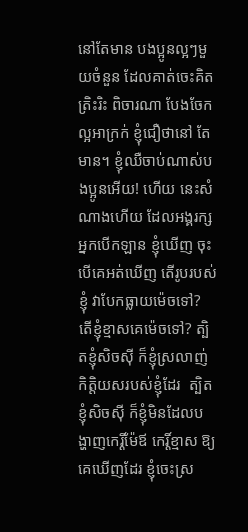នៅតែមាន បងប្អូនល្អៗមួយចំនួន ដែលគាត់ចេះគិត ត្រិះរិះ ពិចារណា បែងចែកល្អអាក្រក់ ខ្ញុំជឿថានៅ តែមាន។ ខ្ញុំឈឺចាប់ណាស់បងប្អូនអើយ! ហើយ នេះសំណាងហើយ ដែលអង្គរក្ស អ្នកបើកឡាន ខ្ញុំឃើញ ចុះបើគេអត់ឃើញ តើរូបរបស់ខ្ញុំ វាបែកធ្លាយម៉េចទៅ? តើខ្ញុំខ្មាសគេម៉េចទៅ? ត្បិតខ្ញុំសិចស៊ី ក៏ខ្ញុំស្រលាញ់កិត្តិយសរបស់ខ្ញុំដែរ  ត្បិតខ្ញុំសិចស៊ី ក៏ខ្ញុំមិនដែលបង្ហាញកេរ្តិ៍ម៉ែឪ កេរ្តិ៍ខ្មាស ឱ្យគេឃើញដែរ ខ្ញុំចេះស្រ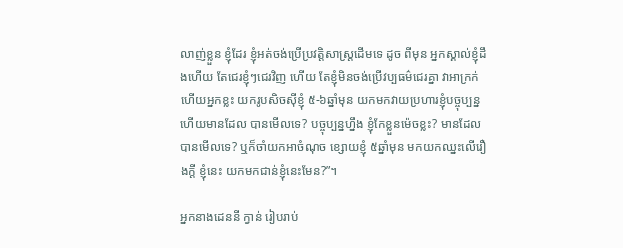លាញ់ខ្លួន ខ្ញុំដែរ ខ្ញុំអត់ចង់ប្រើប្រវត្តិសាស្ត្រដើមទេ ដូច ពីមុន អ្នកស្គាល់ខ្ញុំដឹងហើយ តែជេរខ្ញុំៗជេរវិញ ហើយ តែខ្ញុំមិនចង់ប្រើវប្បធម៌ជេរគ្នា វាអាក្រក់ ហើយអ្នកខ្លះ យករូបសិចស៊ីខ្ញុំ ៥-៦ឆ្នាំមុន យកមកវាយប្រហារខ្ញុំបច្ចុប្បន្ន ហើយមានដែល បានមើលទេ? បច្ចុប្បន្នហ្នឹង ខ្ញុំកែខ្លួនម៉េចខ្លះ? មានដែលបានមើលទេ? ឬក៏ចាំយកអាចំណុច ខ្សោយខ្ញុំ ៥ឆ្នាំមុន មកយកឈ្នះលើរឿងក្តី ខ្ញុំនេះ យកមកជាន់ខ្ញុំនេះមែន?”។

អ្នកនាងដេននី ក្វាន់ រៀបរាប់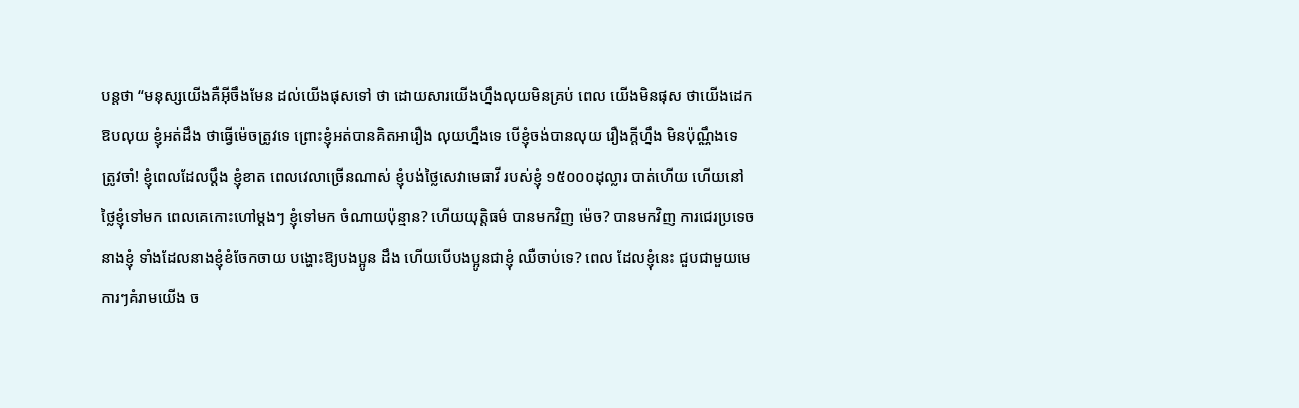បន្តថា “មនុស្សយើងគឺអ៊ីចឹងមែន ដល់យើងផុសទៅ ថា ដោយសារយើងហ្នឹងលុយមិនគ្រប់ ពេល យើងមិនផុស ថាយើងដេកឱបលុយ ខ្ញុំអត់ដឹង ថាធ្វើម៉េចត្រូវទេ ព្រោះខ្ញុំអត់បានគិតអារឿង លុយហ្នឹងទេ បើខ្ញុំចង់បានលុយ រឿងក្តីហ្នឹង មិនប៉ុណ្ណឹងទេ ត្រូវចាំ! ខ្ញុំពេលដែលប្តឹង ខ្ញុំខាត ពេលវេលាច្រើនណាស់ ខ្ញុំបង់ថ្លៃសេវាមេធាវី របស់ខ្ញុំ ១៥០០០ដុល្លារ បាត់ហើយ ហើយនៅ ថ្លៃខ្ញុំទៅមក ពេលគេកោះហៅម្តងៗ ខ្ញុំទៅមក ចំណាយប៉ុន្មាន? ហើយយុត្តិធម៌ បានមកវិញ ម៉េច? បានមកវិញ ការជេរប្រទេចនាងខ្ញុំ ទាំងដែលនាងខ្ញុំខំចែកចាយ បង្ហោះឱ្យបងប្អូន ដឹង ហើយបើបងប្អូនជាខ្ញុំ ឈឺចាប់ទេ? ពេល ដែលខ្ញុំនេះ ជួបជាមួយមេការៗគំរាមយើង ច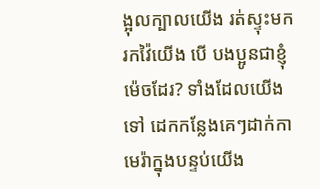ង្អុលក្បាលយើង រត់ស្ទុះមករកវ៉ៃយើង បើ បងប្អូនជាខ្ញុំ ម៉េចដែរ? ទាំងដែលយើងទៅ ដេកកន្លែងគេៗដាក់កាមេរ៉ាក្នុងបន្ទប់យើង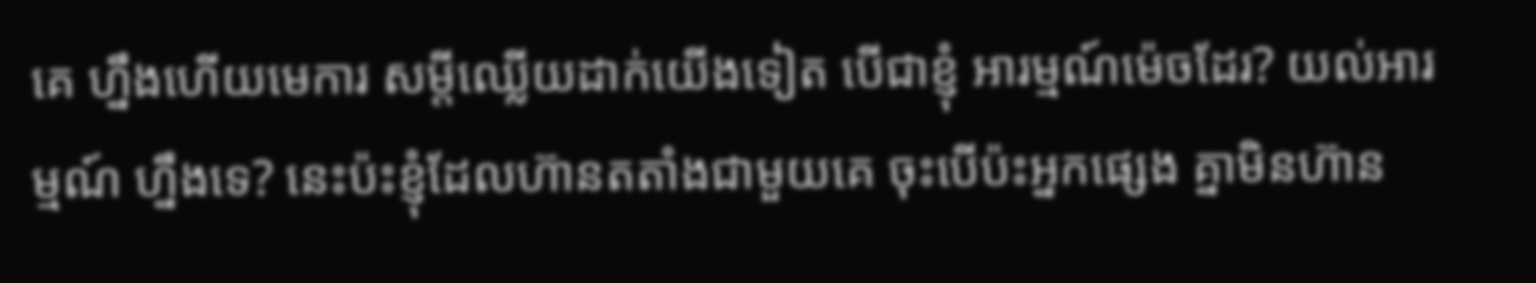គេ ហ្នឹងហើយមេការ សម្តីឈ្លើយដាក់យើងទៀត បើជាខ្ញុំ អារម្មណ៍ម៉េចដែរ? យល់អារម្មណ៍ ហ្នឹងទេ? នេះប៉ះខ្ញុំដែលហ៊ានតតាំងជាមួយគេ ចុះបើប៉ះអ្នកផ្សេង គ្នាមិនហ៊ាន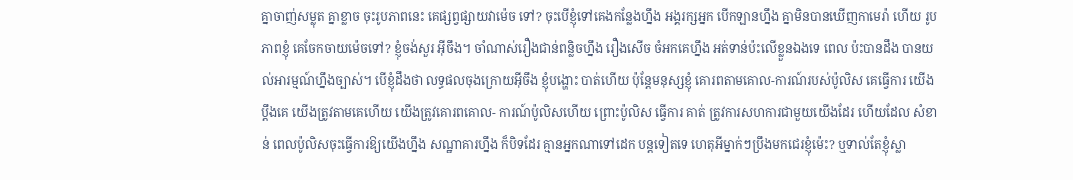គ្នាចាញ់សម្លុត គ្នាខ្លាច ចុះរូបភាពនេះ គេផ្សព្វផ្សាយវាម៉េច ទៅ? ចុះបើខ្ញុំទៅគេងកន្លែងហ្នឹង អង្គរក្សអ្នក បើកឡានហ្នឹង គ្នាមិនបានឃើញកាមេរ៉ា ហើយ រូបភាពខ្ញុំ គេចែកចាយម៉េចទៅ? ខ្ញុំចង់សួរ អ៊ីចឹង។ ចាំណាស់រឿងជាន់ពន្លិចហ្នឹង រឿងសើច ចំអកគេហ្នឹង អត់ទាន់ប៉ះលើខ្លួនឯងទេ ពេល ប៉ះបានដឹង បានយល់អារម្មណ៍ហ្នឹងច្បាស់។ បើខ្ញុំដឹងថា លទ្ធផលចុងក្រោយអ៊ីចឹង ខ្ញុំបង្ហោះ បាត់ហើយ ប៉ុន្តែមនុស្សខ្ញុំ គោរពតាមគោល-ការណ៍របស់ប៉ូលិស គេធ្វើការ យើងប្តឹងគេ យើងត្រូវតាមគេហើយ យើងត្រូវគោរពគោល- ការណ៍ប៉ូលិសហើយ ព្រោះប៉ូលិស ធ្វើការ គាត់ ត្រូវការសហការជាមួយយើងដែរ ហើយដែល សំខាន់ ពេលប៉ូលិសចុះធ្វើការឱ្យយើងហ្នឹង សណ្ឋាគារហ្នឹង ក៏បិទដែរ គ្មានអ្នកណាទៅដេក បន្តទៀតទេ ហេតុអីម្នាក់ៗប្រឹងមកជេរខ្ញុំម៉េះ? ឬទាល់តែខ្ញុំស្លា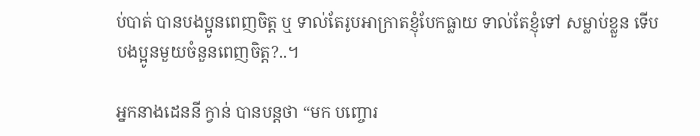ប់បាត់ បានបងប្អូនពេញចិត្ត ឬ ទាល់តែរូបអាក្រាតខ្ញុំបែកធ្លាយ ទាល់តែខ្ញុំទៅ សម្លាប់ខ្លួន ទើបបងប្អូនមួយចំនួនពេញចិត្ត?..។

អ្នកនាងដេននី ក្វាន់ បានបន្តថា “មក បញ្ចោរ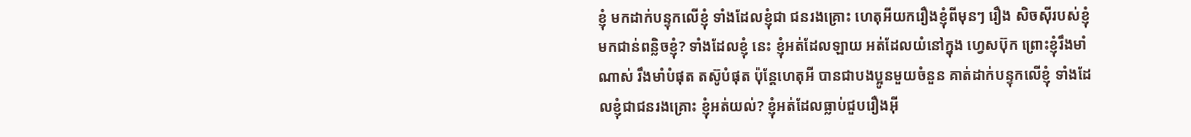ខ្ញុំ មកដាក់បន្ទុកលើខ្ញុំ ទាំងដែលខ្ញុំជា ជនរងគ្រោះ ហេតុអីយករឿងខ្ញុំពីមុនៗ រឿង សិចស៊ីរបស់ខ្ញុំ មកជាន់ពន្លិចខ្ញុំ? ទាំងដែលខ្ញុំ នេះ ខ្ញុំអត់ដែលឡាយ អត់ដែលយំនៅក្នុង ហ្វេសប៊ុក ព្រោះខ្ញុំរឹងមាំណាស់ រឹងមាំបំផុត តស៊ូបំផុត ប៉ុន្តែហេតុអី បានជាបងប្អូនមួយចំនួន គាត់ដាក់បន្ទុកលើខ្ញុំ ទាំងដែលខ្ញុំជាជនរងគ្រោះ ខ្ញុំអត់យល់? ខ្ញុំអត់ដែលធ្លាប់ជួបរឿងអ៊ី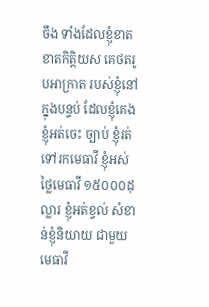ចឹង ទាំងដែលខ្ញុំខាត ខាតកិត្តិយស គេថតរូបអាក្រាត របស់ខ្ញុំនៅក្នុងបន្ទប់ ដែលខ្ញុំគេង ខ្ញុំអត់ចេះ ច្បាប់ ខ្ញុំរត់ទៅរកមេធាវី ខ្ញុំអស់ថ្លៃមេធាវី ១៥០០០ដុល្លារ ខ្ញុំអត់ខ្វល់ សំខាន់ខ្ញុំនិយាយ ជាមួយមេធាវី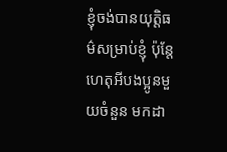ខ្ញុំចង់បានយុត្តិធម៌សម្រាប់ខ្ញុំ ប៉ុន្តែហេតុអីបងប្អូនមួយចំនួន មកដា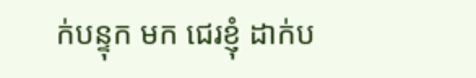ក់បន្ទុក មក ជេរខ្ញុំ ដាក់ប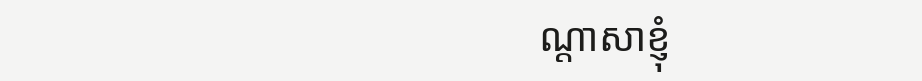ណ្តាសាខ្ញុំ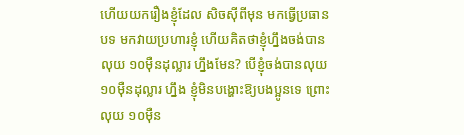ហើយយករឿងខ្ញុំដែល សិចស៊ីពីមុន មកធ្វើប្រធានបទ មកវាយប្រហារខ្ញុំ ហើយគិតថាខ្ញុំហ្នឹងចង់បានលុយ ១០ម៉ឺនដុល្លារ ហ្នឹងមែន? បើខ្ញុំចង់បានលុយ ១០ម៉ឺនដុល្លារ ហ្នឹង ខ្ញុំមិនបង្ហោះឱ្យបងប្អូនទេ ព្រោះលុយ ១០ម៉ឺន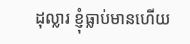ដុល្លារ ខ្ញុំធ្លាប់មានហើយ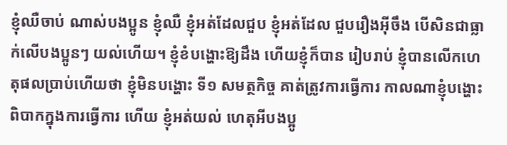ខ្ញុំឈឺចាប់ ណាស់បងប្អូន ខ្ញុំឈឺ ខ្ញុំអត់ដែលជួប ខ្ញុំអត់ដែល ជួបរឿងអ៊ីចឹង បើសិនជាធ្លាក់លើបងប្អូនៗ យល់ហើយ។ ខ្ញុំខំបង្ហោះឱ្យដឹង ហើយខ្ញុំក៏បាន រៀបរាប់ ខ្ញុំបានលើកហេតុផលប្រាប់ហើយថា ខ្ញុំមិនបង្ហោះ ទី១ សមត្ថកិច្ច គាត់ត្រូវការធ្វើការ កាលណាខ្ញុំបង្ហោះ ពិបាកក្នុងការធ្វើការ ហើយ ខ្ញុំអត់យល់ ហេតុអីបងប្អូ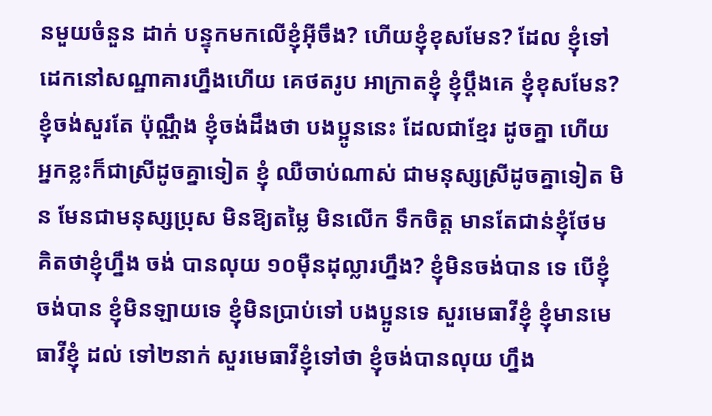នមួយចំនួន ដាក់ បន្ទុកមកលើខ្ញុំអ៊ីចឹង? ហើយខ្ញុំខុសមែន? ដែល ខ្ញុំទៅដេកនៅសណ្ឋាគារហ្នឹងហើយ គេថតរូប អាក្រាតខ្ញុំ ខ្ញុំប្តឹងគេ ខ្ញុំខុសមែន? ខ្ញុំចង់សួរតែ ប៉ុណ្ណឹង ខ្ញុំចង់ដឹងថា បងប្អូននេះ ដែលជាខ្មែរ ដូចគ្នា ហើយអ្នកខ្លះក៏ជាស្រីដូចគ្នាទៀត ខ្ញុំ ឈឺចាប់ណាស់ ជាមនុស្សស្រីដូចគ្នាទៀត មិន មែនជាមនុស្សប្រុស មិនឱ្យតម្លៃ មិនលើក ទឹកចិត្ត មានតែជាន់ខ្ញុំថែម គិតថាខ្ញុំហ្នឹង ចង់ បានលុយ ១០ម៉ឺនដុល្លារហ្នឹង? ខ្ញុំមិនចង់បាន ទេ បើខ្ញុំចង់បាន ខ្ញុំមិនឡាយទេ ខ្ញុំមិនប្រាប់ទៅ បងប្អូនទេ សួរមេធាវីខ្ញុំ ខ្ញុំមានមេធាវីខ្ញុំ ដល់ ទៅ២នាក់ សួរមេធាវីខ្ញុំទៅថា ខ្ញុំចង់បានលុយ ហ្នឹង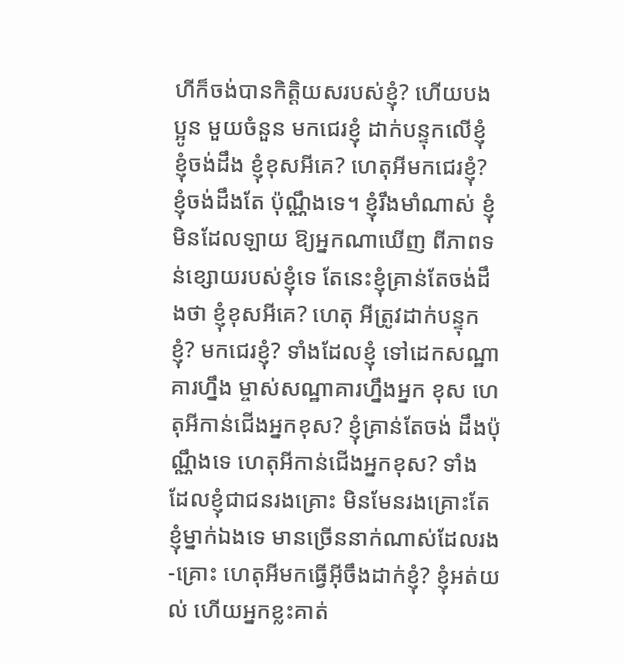ហីក៏ចង់បានកិត្តិយសរបស់ខ្ញុំ? ហើយបងប្អូន មួយចំនួន មកជេរខ្ញុំ ដាក់បន្ទុកលើខ្ញុំ ខ្ញុំចង់ដឹង ខ្ញុំខុសអីគេ? ហេតុអីមកជេរខ្ញុំ? ខ្ញុំចង់ដឹងតែ ប៉ុណ្ណឹងទេ។ ខ្ញុំរឹងមាំណាស់ ខ្ញុំមិនដែលឡាយ ឱ្យអ្នកណាឃើញ ពីភាពទន់ខ្សោយរបស់ខ្ញុំទេ តែនេះខ្ញុំគ្រាន់តែចង់ដឹងថា ខ្ញុំខុសអីគេ? ហេតុ អីត្រូវដាក់បន្ទុកខ្ញុំ? មកជេរខ្ញុំ? ទាំងដែលខ្ញុំ ទៅដេកសណ្ឋាគារហ្នឹង ម្ចាស់សណ្ឋាគារហ្នឹងអ្នក ខុស ហេតុអីកាន់ជើងអ្នកខុស? ខ្ញុំគ្រាន់តែចង់ ដឹងប៉ុណ្ណឹងទេ ហេតុអីកាន់ជើងអ្នកខុស? ទាំង ដែលខ្ញុំជាជនរងគ្រោះ មិនមែនរងគ្រោះតែ ខ្ញុំម្នាក់ឯងទេ មានច្រើននាក់ណាស់ដែលរង-គ្រោះ ហេតុអីមកធ្វើអ៊ីចឹងដាក់ខ្ញុំ? ខ្ញុំអត់យល់ ហើយអ្នកខ្លះគាត់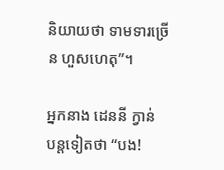និយាយថា ទាមទារច្រើន ហួសហេតុ”។

អ្នកនាង ដេននី ក្វាន់ បន្តទៀតថា “បង!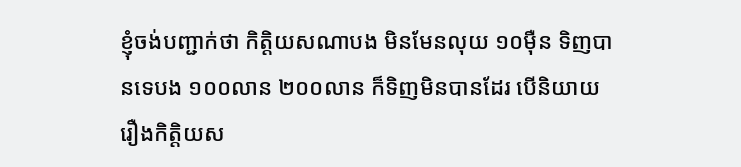ខ្ញុំចង់បញ្ជាក់ថា កិត្តិយសណាបង មិនមែនលុយ ១០ម៉ឺន ទិញបានទេបង ១០០លាន ២០០លាន ក៏ទិញមិនបានដែរ បើនិយាយរឿងកិត្តិយស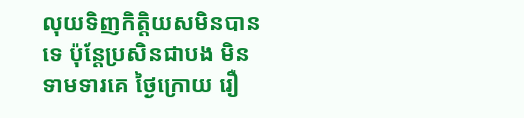លុយទិញកិត្តិយសមិនបានទេ ប៉ុន្តែប្រសិនជាបង មិនទាមទារគេ ថ្ងៃក្រោយ រឿ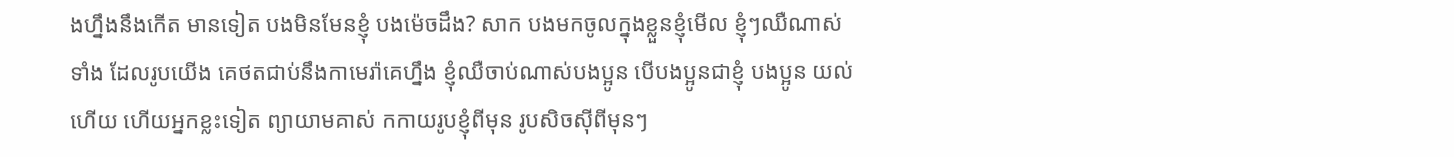ងហ្នឹងនឹងកើត មានទៀត បងមិនមែនខ្ញុំ បងម៉េចដឹង? សាក បងមកចូលក្នុងខ្លួនខ្ញុំមើល ខ្ញុំៗឈឺណាស់ ទាំង ដែលរូបយើង គេថតជាប់នឹងកាមេរ៉ាគេហ្នឹង ខ្ញុំឈឺចាប់ណាស់បងប្អូន បើបងប្អូនជាខ្ញុំ បងប្អូន យល់ហើយ ហើយអ្នកខ្លះទៀត ព្យាយាមគាស់ កកាយរូបខ្ញុំពីមុន រូបសិចស៊ីពីមុនៗ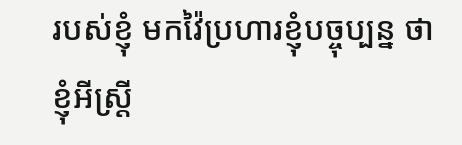របស់ខ្ញុំ មកវ៉ៃប្រហារខ្ញុំបច្ចុប្បន្ន ថាខ្ញុំអីស្ត្រី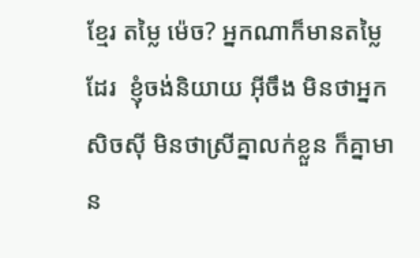ខ្មែរ តម្លៃ ម៉េច? អ្នកណាក៏មានតម្លៃដែរ  ខ្ញុំចង់និយាយ អ៊ីចឹង មិនថាអ្នកសិចស៊ី មិនថាស្រីគ្នាលក់ខ្លួន ក៏គ្នាមាន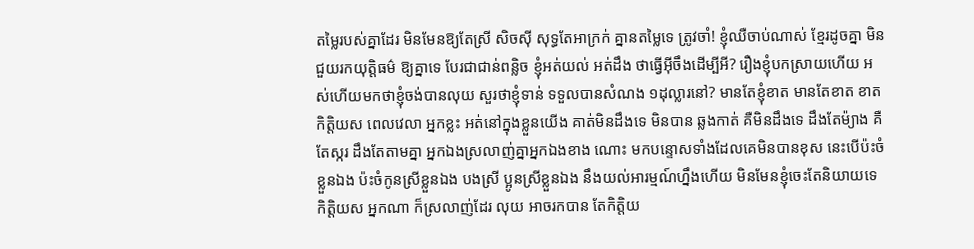តម្លៃរបស់គ្នាដែរ មិនមែនឱ្យតែស្រី សិចស៊ី សុទ្ធតែអាក្រក់ គ្នានតម្លៃទេ ត្រូវចាំ! ខ្ញុំឈឺចាប់ណាស់ ខ្មែរដូចគ្នា មិនជួយរកយុត្តិធម៌ ឱ្យគ្នាទេ បែរជាជាន់ពន្លិច ខ្ញុំអត់យល់ អត់ដឹង ថាធ្វើអ៊ីចឹងដើម្បីអី? រឿងខ្ញុំបកស្រាយហើយ អស់ហើយមកថាខ្ញុំចង់បានលុយ សួរថាខ្ញុំទាន់ ទទួលបានសំណង ១ដុល្លារនៅ? មានតែខ្ញុំខាត មានតែខាត ខាតកិត្តិយស ពេលវេលា អ្នកខ្លះ អត់នៅក្នុងខ្លួនយើង គាត់មិនដឹងទេ មិនបាន ឆ្លងកាត់ គឺមិនដឹងទេ ដឹងតែម៉្យាង គឺតែស្ករ ដឹងតែតាមគ្នា អ្នកឯងស្រលាញ់គ្នាអ្នកឯងខាង ណោះ មកបន្ទោសទាំងដែលគេមិនបានខុស នេះបើប៉ះចំខ្លួនឯង ប៉ះចំកូនស្រីខ្លួនឯង បងស្រី ប្អូនស្រីខ្លួនឯង នឹងយល់អារម្មណ៍ហ្នឹងហើយ មិនមែនខ្ញុំចេះតែនិយាយទេ កិត្តិយស អ្នកណា ក៏ស្រលាញ់ដែរ លុយ អាចរកបាន តែកិត្តិយ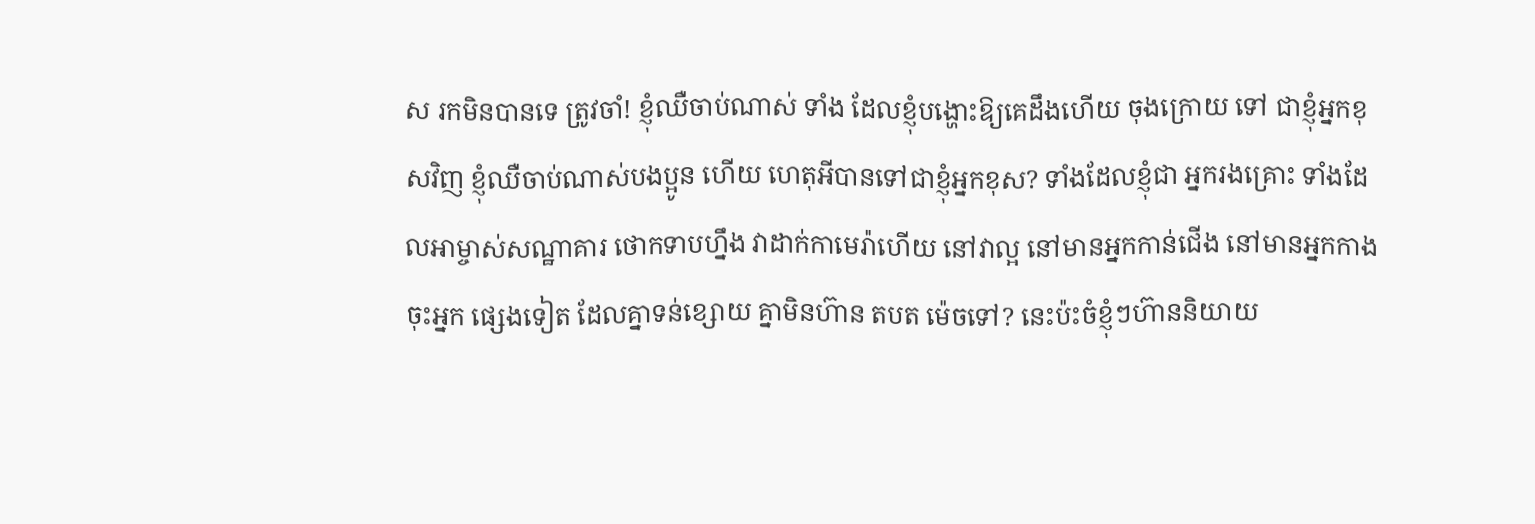ស រកមិនបានទេ ត្រូវចាំ! ខ្ញុំឈឺចាប់ណាស់ ទាំង ដែលខ្ញុំបង្ហោះឱ្យគេដឹងហើយ ចុងក្រោយ ទៅ ជាខ្ញុំអ្នកខុសវិញ ខ្ញុំឈឺចាប់ណាស់បងប្អូន ហើយ ហេតុអីបានទៅជាខ្ញុំអ្នកខុស? ទាំងដែលខ្ញុំជា អ្នករងគ្រោះ ទាំងដែលអាម្ចាស់សណ្ឋាគារ ថោកទាបហ្នឹង វាដាក់កាមេរ៉ាហើយ នៅវាល្អ នៅមានអ្នកកាន់ជើង នៅមានអ្នកកាង ចុះអ្នក ផ្សេងទៀត ដែលគ្នាទន់ខ្សោយ គ្នាមិនហ៊ាន តបត ម៉េចទៅ? នេះប៉ះចំខ្ញុំៗហ៊ាននិយាយ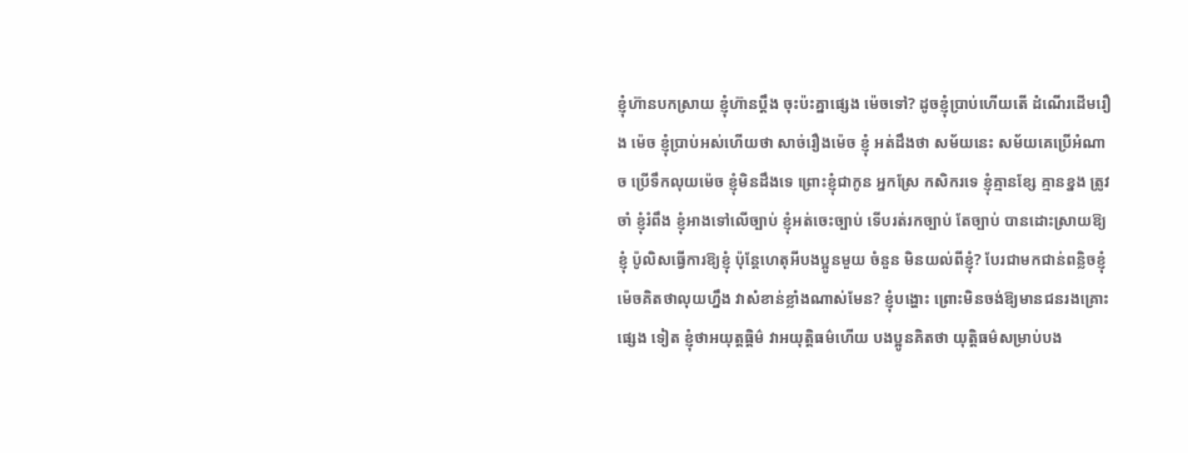ខ្ញុំហ៊ានបកស្រាយ ខ្ញុំហ៊ានប្តឹង ចុះប៉ះគ្នាផ្សេង ម៉េចទៅ? ដូចខ្ញុំប្រាប់ហើយតើ ដំណើរដើមរឿង ម៉េច ខ្ញុំប្រាប់អស់ហើយថា សាច់រឿងម៉េច ខ្ញុំ អត់ដឹងថា សម័យនេះ សម័យគេប្រើអំណាច ប្រើទឹកលុយម៉េច ខ្ញុំមិនដឹងទេ ព្រោះខ្ញុំជាកូន អ្នកស្រែ កសិករទេ ខ្ញុំគ្មានខ្សែ គ្មានខ្នង ត្រូវចាំ ខ្ញុំរំពឹង ខ្ញុំអាងទៅលើច្បាប់ ខ្ញុំអត់ចេះច្បាប់ ទើបរត់រកច្បាប់ តែច្បាប់ បានដោះស្រាយឱ្យ ខ្ញុំ ប៉ូលិសធ្វើការឱ្យខ្ញុំ ប៉ុន្តែហេតុអីបងប្អូនមួយ ចំនួន មិនយល់ពីខ្ញុំ? បែរជាមកជាន់ពន្លិចខ្ញុំ ម៉េចគិតថាលុយហ្នឹង វាសំខាន់ខ្លាំងណាស់មែន? ខ្ញុំបង្ហោះ ព្រោះមិនចង់ឱ្យមានជនរងគ្រោះផ្សេង ទៀត ខ្ញុំថាអយុត្តធ្តិម៌ វាអយុត្តិធម៌ហើយ បងប្អូនគិតថា យុត្តិធម៌សម្រាប់បង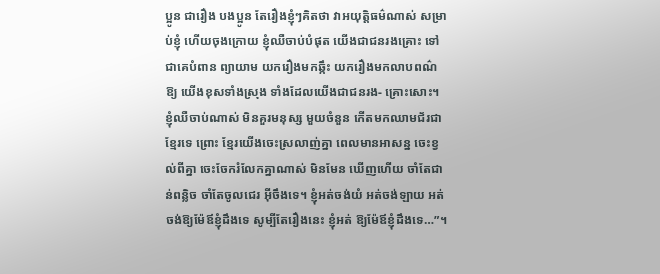ប្អូន ជារឿង បងប្អូន តែរឿងខ្ញុំៗគិតថា វាអយុត្តិធម៌ណាស់ សម្រាប់ខ្ញុំ ហើយចុងក្រោយ ខ្ញុំឈឺចាប់បំផុត យើងជាជនរងគ្រោះ ទៅជាគេបំពាន ព្យាយាម យករឿងមកឆ្កឹះ យករឿងមកលាបពណ៌ឱ្យ យើងខុសទាំងស្រុង ទាំងដែលយើងជាជនរង- គ្រោះសោះ។ ខ្ញុំឈឺចាប់ណាស់ មិនគួរមនុស្ស មួយចំនួន កើតមកឈាមជ័រជាខ្មែរទេ ព្រោះ ខ្មែរយើងចេះស្រលាញ់គ្នា ពេលមានអាសន្ន ចេះខ្វល់ពីគ្នា ចេះចែករំលែកគ្នាណាស់ មិនមែន ឃើញហើយ ចាំតែជាន់ពន្លិច ចាំតែចូលជេរ អ៊ីចឹងទេ។ ខ្ញុំអត់ចង់យំ អត់ចង់ឡាយ អត់ ចង់ឱ្យម៉ែឪខ្ញុំដឹងទេ សូម្បីតែរឿងនេះ ខ្ញុំអត់ ឱ្យម៉ែឪខ្ញុំដឹងទេ…”។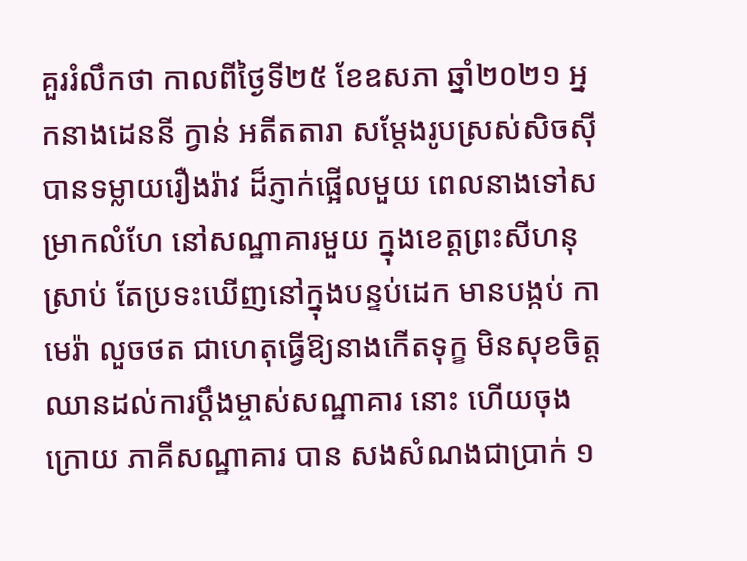គួររំលឹកថា កាលពីថ្ងៃទី២៥ ខែឧសភា ឆ្នាំ២០២១ អ្នកនាងដេននី ក្វាន់ អតីតតារា សម្តែងរូបស្រស់សិចស៊ី បានទម្លាយរឿងរ៉ាវ ដ៏ភ្ញាក់ផ្អើលមួយ ពេលនាងទៅសម្រាកលំហែ នៅសណ្ឋាគារមួយ ក្នុងខេត្តព្រះសីហនុ ស្រាប់ តែប្រទះឃើញនៅក្នុងបន្ទប់ដេក មានបង្កប់ កាមេរ៉ា លួចថត ជាហេតុធ្វើឱ្យនាងកើតទុក្ខ មិនសុខចិត្ត ឈានដល់ការប្តឹងម្ចាស់សណ្ឋាគារ នោះ ហើយចុងក្រោយ ភាគីសណ្ឋាគារ បាន សងសំណងជាប្រាក់ ១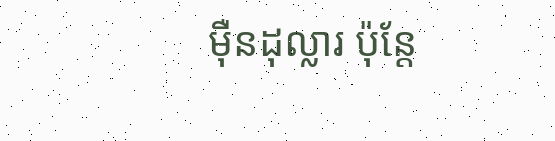ម៉ឺនដុល្លារ ប៉ុន្តែ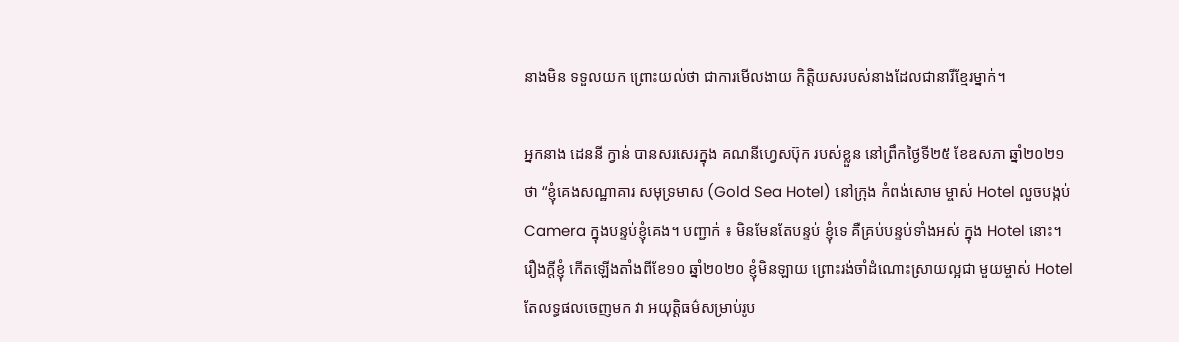នាងមិន ទទួលយក ព្រោះយល់ថា ជាការមើលងាយ កិត្តិយសរបស់នាងដែលជានារីខ្មែរម្នាក់។

អ្នកនាង ដេននី ក្វាន់ បានសរសេរក្នុង គណនីហ្វេសប៊ុក របស់ខ្លួន នៅព្រឹកថ្ងៃទី២៥ ខែឧសភា ឆ្នាំ២០២១ ថា “ខ្ញុំគេងសណ្ឋាគារ សមុទ្រមាស (Gold Sea Hotel) នៅក្រុង កំពង់សោម ម្ចាស់ Hotel លួចបង្កប់ Camera ក្នុងបន្ទប់ខ្ញុំគេង។ បញ្ជាក់ ៖ មិនមែនតែបន្ទប់ ខ្ញុំទេ គឺគ្រប់បន្ទប់ទាំងអស់ ក្នុង Hotel នោះ។ រឿងក្តីខ្ញុំ កើតឡើងតាំងពីខែ១០ ឆ្នាំ២០២០ ខ្ញុំមិនឡាយ ព្រោះរង់ចាំដំណោះស្រាយល្អជា មួយម្ចាស់ Hotel តែលទ្ធផលចេញមក វា អយុត្តិធម៌សម្រាប់រូប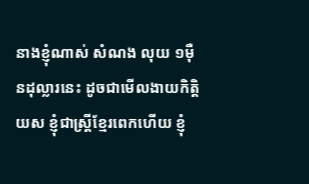នាងខ្ញុំណាស់ សំណង លុយ ១ម៉ឺនដុល្លារនេះ ដូចជាមើលងាយកិត្តិយស ខ្ញុំជាស្ត្រីខ្មែរពេកហើយ ខ្ញុំ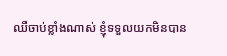ឈឺចាប់ខ្លាំងណាស់ ខ្ញុំទទួលយកមិនបាន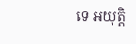ទេ អយុត្តិ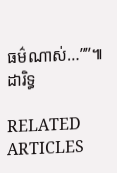ធម៌ណាស់…””៕ ដារិទ្ធ

RELATED ARTICLES